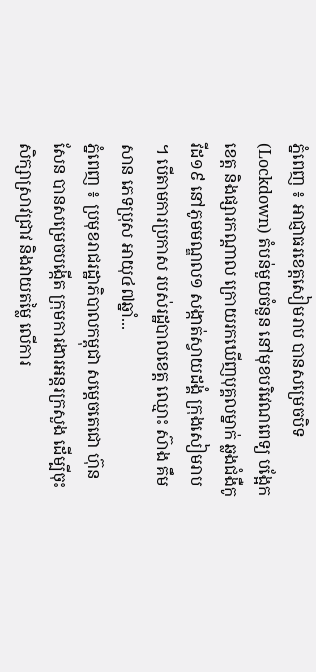ភ្នំពេញ ៖ អាជ្ញាធរខេត្តសៀមរាប បានសម្រេចបិទ (Lockdown) តំបន់មួយចំនួន នៅមុខបរិវេណពេទ្យ បង្អែកខេត្ត និងផ្សារកណ្ដាល ក្រោយរកឃើញបុគ្គលម្នាក់ ឆ្លងជំងឺកូវីដ១៩ នៅភូមមណ្ឌល១ សង្កាត់ស្វាយដង្គំ ក្រុងសៀមរាប ។ បើតាមការប្រកាស របស់រដ្ឋបាលខេត្ត ឈ្មោះ ស៊ាង គឹមសាន ភេទប្រុស អាយុ៤៧ឆ្នាំ...
ភ្នំពេញ ៖ ប្រមុខរាជរដ្ឋាភិបាលកម្ពុជា សម្ដេចតេជោ ហ៊ុន សែន បានសម្រេចបង្កើត ក្រុមការងារអន្ដរក្រសួង ដើម្បីចុះសិក្សាស្រាវជ្រាវ និងវាយតម្លៃ លើការ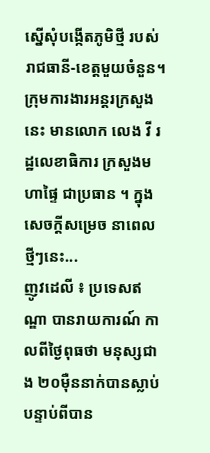ស្នើសុំបង្កើតភូមិថ្មី របស់រាជធានី-ខេត្តមួយចំនួន។ ក្រុមការងារអន្តរក្រសួងនេះ មានលោក លេង វី រដ្ឋលេខាធិការ ក្រសួងមហាផ្ទៃ ជាប្រធាន ។ ក្នុងសេចក្ដីសម្រេច នាពេលថ្មីៗនេះ...
ញូវដេលី ៖ ប្រទេសឥណ្ឌា បានរាយការណ៍ កាលពីថ្ងៃពុធថា មនុស្សជាង ២០ម៉ឺននាក់បានស្លាប់បន្ទាប់ពីបាន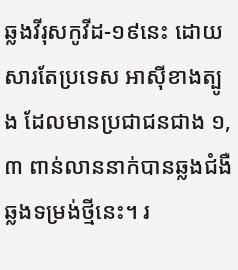ឆ្លងវីរុសកូវីដ-១៩នេះ ដោយសារតែប្រទេស អាស៊ីខាងត្បូង ដែលមានប្រជាជនជាង ១,៣ ពាន់លាននាក់បានឆ្លងជំងឺឆ្លងទម្រង់ថ្មីនេះ។ រ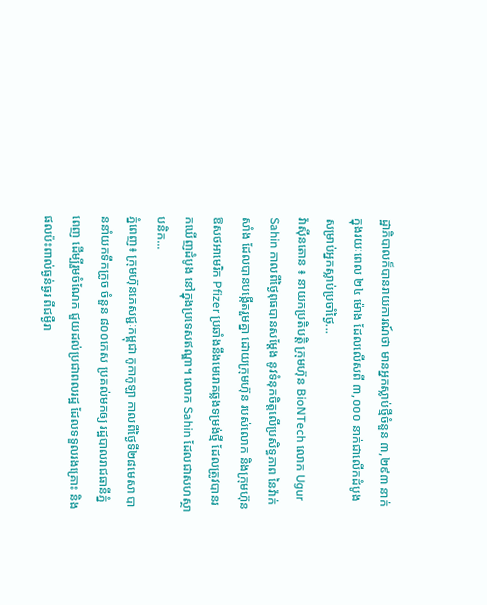ដ្ឋាភិបាលក៏បានរាយការណ៍ថា មានអ្នកស្លាប់ថ្មីចំនួន ៣,២៩៣ នាក់ក្នុងរយៈពេល ២៤ ម៉ោង ដែលលើសពី ៣,០០០ នាក់ជាលើកដំបូង សម្រាប់អ្នកស្លាប់ប្រចាំថ្ងៃ...
វ៉ាស៊ីនតោន ៖ នាយកប្រតិបត្តិ ក្រុមហ៊ុន BioNTech លោក Ugur Sahin កាលពីថ្ងៃពុធបានសម្តែង នូវទំនុកចិត្តលើប្រសិទ្ធភាព នៃវ៉ាក់សាំង ដែលបានបង្កើតរួមគ្នា ដោយក្រុមហ៊ុន របស់លោក និងក្រុមហ៊ុនឱសថអាមេរិក Pfizer ប្រឆាំងនឹងមេរោគឆ្លងទម្រង់ថ្មី ដែលត្រូវបានរកឃើញដំបូង នៅក្នុងប្រទេសឥណ្ឌា។ លោក Sahin ដែលជាសហស្ថាបនិក...
ភ្នំពេញ៖ ក្រុមហ៊ុនភេសជ្ជៈកម្ពុជា កូកាកូឡា កាលពីថ្ងៃទី២៨មេសា បាននាំយកទឹកក្រូច ចំនួន ៨០០កេស ប្រគល់មកឲ្យ រដ្ឋបាលរាជធានីភ្នំពេញ ដើម្បីរួមចំណែក ជួយដល់ប្រជាពលរដ្ឋ ដែលទទួលរងគ្រោះ និងផលប៉ះពាល់ធ្ងន់ធ្ងរ ពីជម្ងឺរា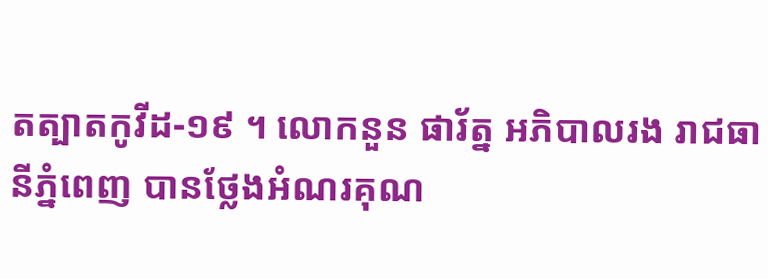តត្បាតកូវីដ-១៩ ។ លោកនួន ផារ័ត្ន អភិបាលរង រាជធានីភ្នំពេញ បានថ្លែងអំណរគុណ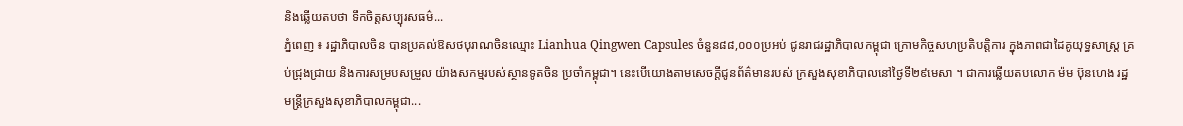និងឆ្លើយតបថា ទឹកចិត្តសប្បុរសធម៌...
ភ្នំពេញ ៖ រដ្ឋាភិបាលចិន បានប្រគល់ឱសថបុរាណចិនឈ្មោះ Lianhua Qingwen Capsules ចំនួន៨៨,០០០ប្រអប់ ជូនរាជរដ្ឋាភិបាលកម្ពុជា ក្រោមកិច្ចសហប្រតិបត្តិការ ក្នុងភាពជាដៃគូយុទ្ធសាស្ដ្រ គ្រប់ជ្រុងជ្រាយ និងការសម្របសម្រួល យ៉ាងសកម្មរបស់ស្ថានទូតចិន ប្រចាំកម្ពុជា។ នេះបើយោងតាមសេចក្ដីជូនព័ត៌មានរបស់ ក្រសួងសុខាភិបាលនៅថ្ងៃទី២៩មេសា ។ ជាការឆ្លើយតបលោក ម៉ម ប៊ុនហេង រដ្ឋមន្ដ្រីក្រសួងសុខាភិបាលកម្ពុជា...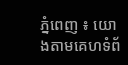ភ្នំពេញ ៖ យោងតាមគេហទំព័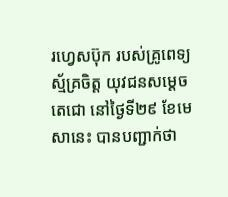រហ្វេសប៊ុក របស់គ្រូពេទ្យស្ម័គ្រចិត្ត យុវជនសម្តេចតេជោ នៅថ្ងៃទី២៩ ខែមេសានេះ បានបញ្ជាក់ថា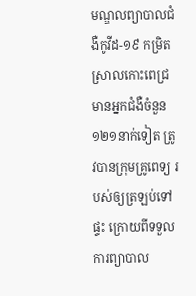មណ្ឌលព្យាបាលជំងឺកូវីដ-១៩ កម្រិតស្រាលកោះពេជ្រ មានអ្នកជំងឺចំនួន១២១នាក់ទៀត ត្រូវបានក្រុមគ្រូពេទ្យ របស់ឲ្យត្រឡប់ទៅផ្ទះ ក្រោយពីទទួលការព្យាបាល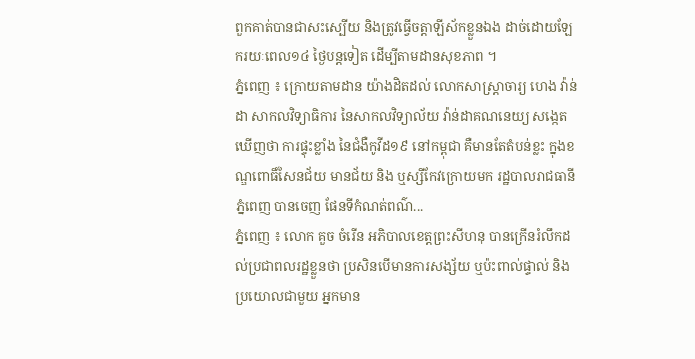ពួកគាត់បានជាសះស្បើយ និងត្រូវធ្វើចត្តាឡីស័កខ្លួនឯង ដាច់ដោយឡែករយៈពេល១៤ ថ្ងៃបន្តទៀត ដើម្បីតាមដានសុខភាព ។
ភ្នំពេញ ៖ ក្រោយតាមដាន យ៉ាងដិតដល់ លោកសាស្ត្រាចារ្យ ហេង វ៉ាន់ដា សាកលវិទ្យាធិការ នៃសាកលវិទ្យាល័យ វ៉ាន់ដាគណនេយ្យ សង្កេតឃើញថា ការផ្ទុះខ្លាំង នៃជំងឺកូវីដ១៩ នៅកម្ពុជា គឺមានតែតំបន់ខ្លះ ក្នុងខណ្ឌពោធិ៍សែនជ័យ មានជ័យ និង ឬស្សីកែវក្រោយមក រដ្ឋបាលរាជធានីភ្នំពេញ បានចេញ ផែនទីកំណត់ពណ៌...
ភ្នំពេញ ៖ លោក គួច ចំរើន អភិបាលខេត្តព្រះសីហនុ បានក្រើនរំលឹកដល់ប្រជាពលរដ្ឋខ្លួនថា ប្រសិនបើមានការសង្ស័យ ឬប៉ះពាល់ផ្ទាល់ និងប្រយោលជាមួយ អ្នកមាន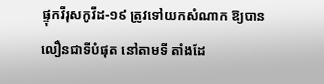ផ្ទុកវីរុសកូវីដ-១៩ ត្រូវទៅយកសំណាក ឱ្យបានលឿនជាទីបំផុត នៅតាមទី តាំងដែ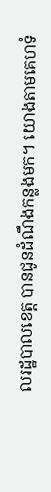លរដ្ឋបាលខេត្ត បានជូនដំណឹងកន្លងមក។ យោងតាមគេហទំ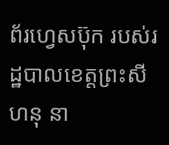ព័រហ្វេសប៊ុក របស់រដ្ឋបាលខេត្តព្រះសីហនុ នា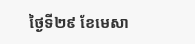ថ្ងៃទី២៩ ខែមេសា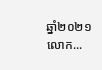ឆ្នាំ២០២១ លោក...